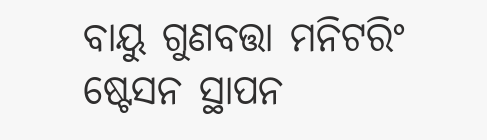ବାୟୁ ଗୁଣବତ୍ତା ମନିଟରିଂ ଷ୍ଟେସନ ସ୍ଥାପନ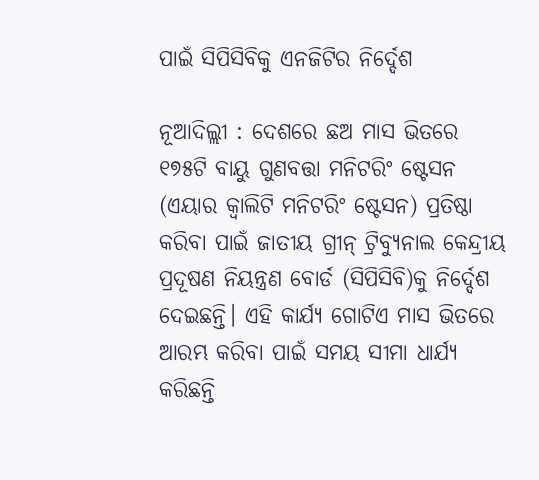ପାଇଁ ସିପିସିବିକୁ ଏନଜିଟିର ନିର୍ଦ୍ଦେଶ

ନୂଆଦିଲ୍ଲୀ : ଦେଶରେ ଛଅ ମାସ ଭିତରେ ୧୭୫ଟି ବାୟୁ ଗୁଣବତ୍ତା ମନିଟରିଂ ଷ୍ଟେସନ (ଏୟାର କ୍ବାଲିଟି ମନିଟରିଂ ଷ୍ଟେସନ) ପ୍ରତିଷ୍ଠା କରିବା ପାଇଁ ଜାତୀୟ ଗ୍ରୀନ୍ ଟ୍ରିବ୍ୟୁନାଲ କେନ୍ଦ୍ରୀୟ ପ୍ରଦୂଷଣ ନିୟନ୍ତ୍ରଣ ବୋର୍ଡ (ସିପିସିବି)କୁ ନିର୍ଦ୍ଦେଶ ଦେଇଛନ୍ତି। ଏହି କାର୍ଯ୍ୟ ଗୋଟିଏ ମାସ ଭିତରେ ଆରମ୍ଭ କରିବା ପାଇଁ ସମୟ ସୀମା ଧାର୍ଯ୍ୟ କରିଛନ୍ତି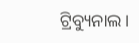ଟ୍ରିବ୍ୟୁନାଲ।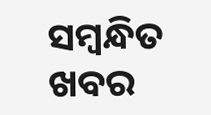ସମ୍ବନ୍ଧିତ ଖବର